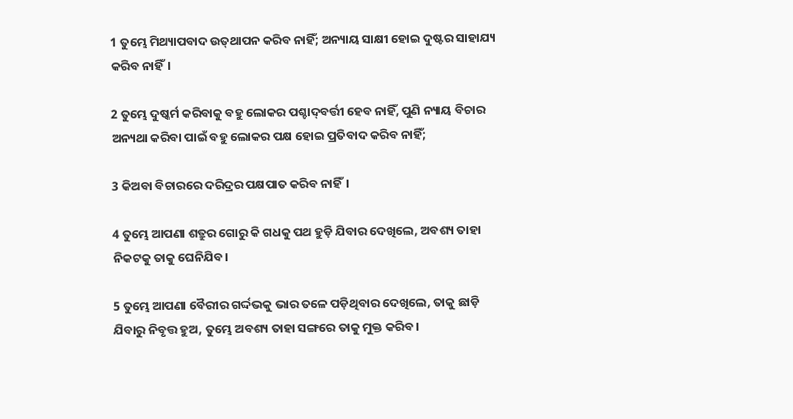1 ତୁମ୍ଭେ ମିଥ୍ୟାପବାଦ ଉତ୍‍ଥାପନ କରିବ ନାହିଁ; ଅନ୍ୟାୟ ସାକ୍ଷୀ ହୋଇ ଦୁଷ୍ଟର ସାହାଯ୍ୟ କରିବ ନାହିଁ।

2 ତୁମ୍ଭେ ଦୁଷ୍କର୍ମ କରିବାକୁ ବହୁ ଲୋକର ପଶ୍ଚାଦ୍‍ବର୍ତ୍ତୀ ହେବ ନାହିଁ, ପୁଣି ନ୍ୟାୟ ବିଚାର ଅନ୍ୟଥା କରିବା ପାଇଁ ବହୁ ଲୋକର ପକ୍ଷ ହୋଇ ପ୍ରତିବାଦ କରିବ ନାହିଁ;

3 କିଅବା ବିଚାରରେ ଦରିଦ୍ରର ପକ୍ଷପାତ କରିବ ନାହିଁ।

4 ତୁମ୍ଭେ ଆପଣା ଶତ୍ରୁର ଗୋରୁ କି ଗଧକୁ ପଥ ହୁଡ଼ି ଯିବାର ଦେଖିଲେ, ଅବଶ୍ୟ ତାହା ନିକଟକୁ ତାକୁ ଘେନିଯିବ।

5 ତୁମ୍ଭେ ଆପଣା ବୈରୀର ଗର୍ଦ୍ଦଭକୁ ଭାର ତଳେ ପଡ଼ିଥିବାର ଦେଖିଲେ, ତାକୁ ଛାଡ଼ି ଯିବାରୁ ନିବୃତ୍ତ ହୁଅ, ତୁମ୍ଭେ ଅବଶ୍ୟ ତାହା ସଙ୍ଗରେ ତାକୁ ମୁକ୍ତ କରିବ।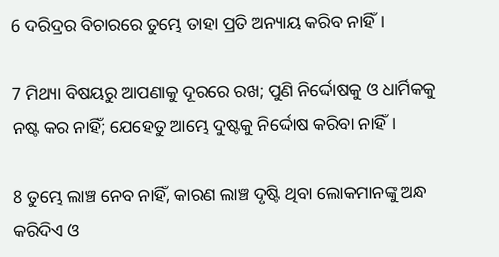6 ଦରିଦ୍ରର ବିଚାରରେ ତୁମ୍ଭେ ତାହା ପ୍ରତି ଅନ୍ୟାୟ କରିବ ନାହିଁ।

7 ମିଥ୍ୟା ବିଷୟରୁ ଆପଣାକୁ ଦୂରରେ ରଖ; ପୁଣି ନିର୍ଦ୍ଦୋଷକୁ ଓ ଧାର୍ମିକକୁ ନଷ୍ଟ କର ନାହିଁ; ଯେହେତୁ ଆମ୍ଭେ ଦୁଷ୍ଟକୁ ନିର୍ଦ୍ଦୋଷ କରିବା ନାହିଁ।

8 ତୁମ୍ଭେ ଲାଞ୍ଚ ନେବ ନାହିଁ, କାରଣ ଲାଞ୍ଚ ଦୃଷ୍ଟି ଥିବା ଲୋକମାନଙ୍କୁ ଅନ୍ଧ କରିଦିଏ ଓ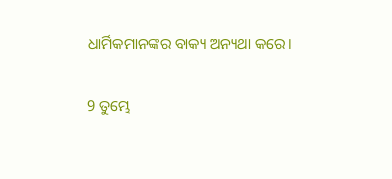ଧାର୍ମିକମାନଙ୍କର ବାକ୍ୟ ଅନ୍ୟଥା କରେ।

9 ତୁମ୍ଭେ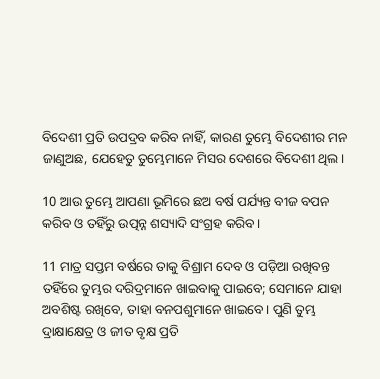ବିଦେଶୀ ପ୍ରତି ଉପଦ୍ରବ କରିବ ନାହିଁ, କାରଣ ତୁମ୍ଭେ ବିଦେଶୀର ମନ ଜାଣୁଅଛ, ଯେହେତୁ ତୁମ୍ଭେମାନେ ମିସର ଦେଶରେ ବିଦେଶୀ ଥିଲ।

10 ଆଉ ତୁମ୍ଭେ ଆପଣା ଭୂମିରେ ଛଅ ବର୍ଷ ପର୍ଯ୍ୟନ୍ତ ବୀଜ ବପନ କରିବ ଓ ତହିଁରୁ ଉତ୍ପନ୍ନ ଶସ୍ୟାଦି ସଂଗ୍ରହ କରିବ।

11 ମାତ୍ର ସପ୍ତମ ବର୍ଷରେ ତାକୁ ବିଶ୍ରାମ ଦେବ ଓ ପଡ଼ିଆ ରଖିବନ୍ତ ତହିଁରେ ତୁମ୍ଭର ଦରିଦ୍ରମାନେ ଖାଇବାକୁ ପାଇବେ; ସେମାନେ ଯାହା ଅବଶିଷ୍ଟ ରଖିବେ, ତାହା ବନପଶୁମାନେ ଖାଇବେ। ପୁଣି ତୁମ୍ଭ ଦ୍ରାକ୍ଷାକ୍ଷେତ୍ର ଓ ଜୀତ ବୃକ୍ଷ ପ୍ରତି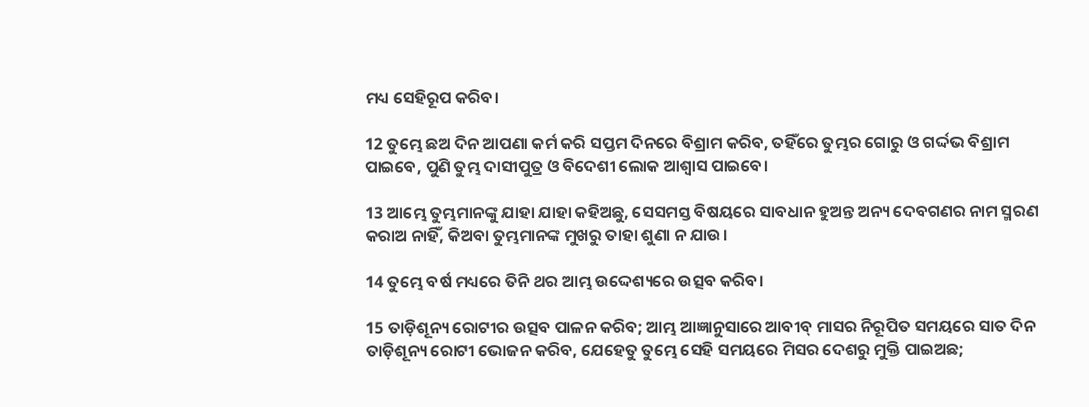ମଧ୍ୟ ସେହିରୂପ କରିବ।

12 ତୁମ୍ଭେ ଛଅ ଦିନ ଆପଣା କର୍ମ କରି ସପ୍ତମ ଦିନରେ ବିଶ୍ରାମ କରିବ, ତହିଁରେ ତୁମ୍ଭର ଗୋରୁ ଓ ଗର୍ଦ୍ଦଭ ବିଶ୍ରାମ ପାଇବେ, ପୁଣି ତୁମ୍ଭ ଦାସୀପୁତ୍ର ଓ ବିଦେଶୀ ଲୋକ ଆଶ୍ୱାସ ପାଇବେ।

13 ଆମ୍ଭେ ତୁମ୍ଭମାନଙ୍କୁ ଯାହା ଯାହା କହିଅଛୁ, ସେସମସ୍ତ ବିଷୟରେ ସାବଧାନ ହୁଅନ୍ତ ଅନ୍ୟ ଦେବଗଣର ନାମ ସ୍ମରଣ କରାଅ ନାହିଁ, କିଅବା ତୁମ୍ଭମାନଙ୍କ ମୁଖରୁ ତାହା ଶୁଣା ନ ଯାଉ।

14 ତୁମ୍ଭେ ବର୍ଷ ମଧ୍ୟରେ ତିନି ଥର ଆମ୍ଭ ଉଦ୍ଦେଶ୍ୟରେ ଉତ୍ସବ କରିବ।

15 ତାଡ଼ିଶୂନ୍ୟ ରୋଟୀର ଉତ୍ସବ ପାଳନ କରିବ; ଆମ୍ଭ ଆଜ୍ଞାନୁସାରେ ଆବୀବ୍‍ ମାସର ନିରୂପିତ ସମୟରେ ସାତ ଦିନ ତାଡ଼ିଶୂନ୍ୟ ରୋଟୀ ଭୋଜନ କରିବ, ଯେହେତୁ ତୁମ୍ଭେ ସେହି ସମୟରେ ମିସର ଦେଶରୁ ମୁକ୍ତି ପାଇଅଛ;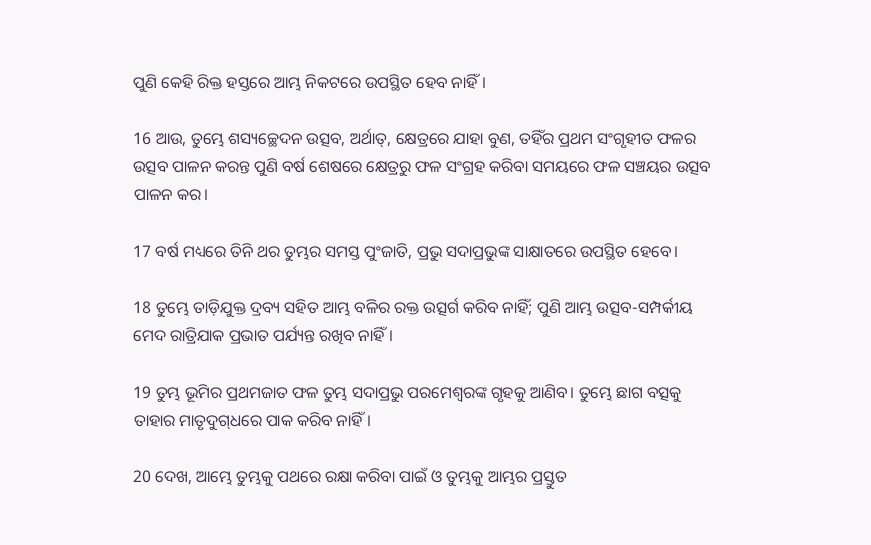ପୁଣି କେହି ରିକ୍ତ ହସ୍ତରେ ଆମ୍ଭ ନିକଟରେ ଉପସ୍ଥିତ ହେବ ନାହିଁ।

16 ଆଉ, ତୁମ୍ଭେ ଶସ୍ୟଚ୍ଛେଦନ ଉତ୍ସବ, ଅର୍ଥାତ୍‍, କ୍ଷେତ୍ରରେ ଯାହା ବୁଣ, ତହିଁର ପ୍ରଥମ ସଂଗୃହୀତ ଫଳର ଉତ୍ସବ ପାଳନ କରନ୍ତ ପୁଣି ବର୍ଷ ଶେଷରେ କ୍ଷେତ୍ରରୁ ଫଳ ସଂଗ୍ରହ କରିବା ସମୟରେ ଫଳ ସଞ୍ଚୟର ଉତ୍ସବ ପାଳନ କର।

17 ବର୍ଷ ମଧ୍ୟରେ ତିନି ଥର ତୁମ୍ଭର ସମସ୍ତ ପୁଂଜାତି, ପ୍ରଭୁ ସଦାପ୍ରଭୁଙ୍କ ସାକ୍ଷାତରେ ଉପସ୍ଥିତ ହେବେ।

18 ତୁମ୍ଭେ ତାଡ଼ିଯୁକ୍ତ ଦ୍ରବ୍ୟ ସହିତ ଆମ୍ଭ ବଳିର ରକ୍ତ ଉତ୍ସର୍ଗ କରିବ ନାହିଁ; ପୁଣି ଆମ୍ଭ ଉତ୍ସବ-ସମ୍ପର୍କୀୟ ମେଦ ରାତ୍ରିଯାକ ପ୍ରଭାତ ପର୍ଯ୍ୟନ୍ତ ରଖିବ ନାହିଁ।

19 ତୁମ୍ଭ ଭୂମିର ପ୍ରଥମଜାତ ଫଳ ତୁମ୍ଭ ସଦାପ୍ରଭୁ ପରମେଶ୍ୱରଙ୍କ ଗୃହକୁ ଆଣିବ। ତୁମ୍ଭେ ଛାଗ ବତ୍ସକୁ ତାହାର ମାତୃଦୁଗ୍‍ଧରେ ପାକ କରିବ ନାହିଁ।

20 ଦେଖ, ଆମ୍ଭେ ତୁମ୍ଭକୁ ପଥରେ ରକ୍ଷା କରିବା ପାଇଁ ଓ ତୁମ୍ଭକୁ ଆମ୍ଭର ପ୍ରସ୍ତୁତ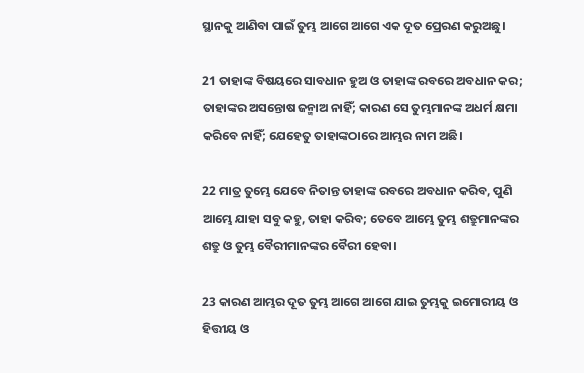ସ୍ଥାନକୁ ଆଣିବା ପାଇଁ ତୁମ୍ଭ ଆଗେ ଆଗେ ଏକ ଦୂତ ପ୍ରେରଣ କରୁଅଛୁ।

21 ତାହାଙ୍କ ବିଷୟରେ ସାବଧାନ ହୁଅ ଓ ତାହାଙ୍କ ରବରେ ଅବଧାନ କର; ତାହାଙ୍କର ଅସନ୍ତୋଷ ଜନ୍ମାଅ ନାହିଁ; କାରଣ ସେ ତୁମ୍ଭମାନଙ୍କ ଅଧର୍ମ କ୍ଷମା କରିବେ ନାହିଁ; ଯେହେତୁ ତାହାଙ୍କଠାରେ ଆମ୍ଭର ନାମ ଅଛି।

22 ମାତ୍ର ତୁମ୍ଭେ ଯେବେ ନିତାନ୍ତ ତାହାଙ୍କ ରବରେ ଅବଧାନ କରିବ, ପୁଣି ଆମ୍ଭେ ଯାହା ସବୁ କହୁ, ତାହା କରିବ; ତେବେ ଆମ୍ଭେ ତୁମ୍ଭ ଶତ୍ରୁମାନଙ୍କର ଶତ୍ରୁ ଓ ତୁମ୍ଭ ବୈରୀମାନଙ୍କର ବୈରୀ ହେବା।

23 କାରଣ ଆମ୍ଭର ଦୂତ ତୁମ୍ଭ ଆଗେ ଆଗେ ଯାଇ ତୁମ୍ଭକୁ ଇମୋରୀୟ ଓ ହିତ୍ତୀୟ ଓ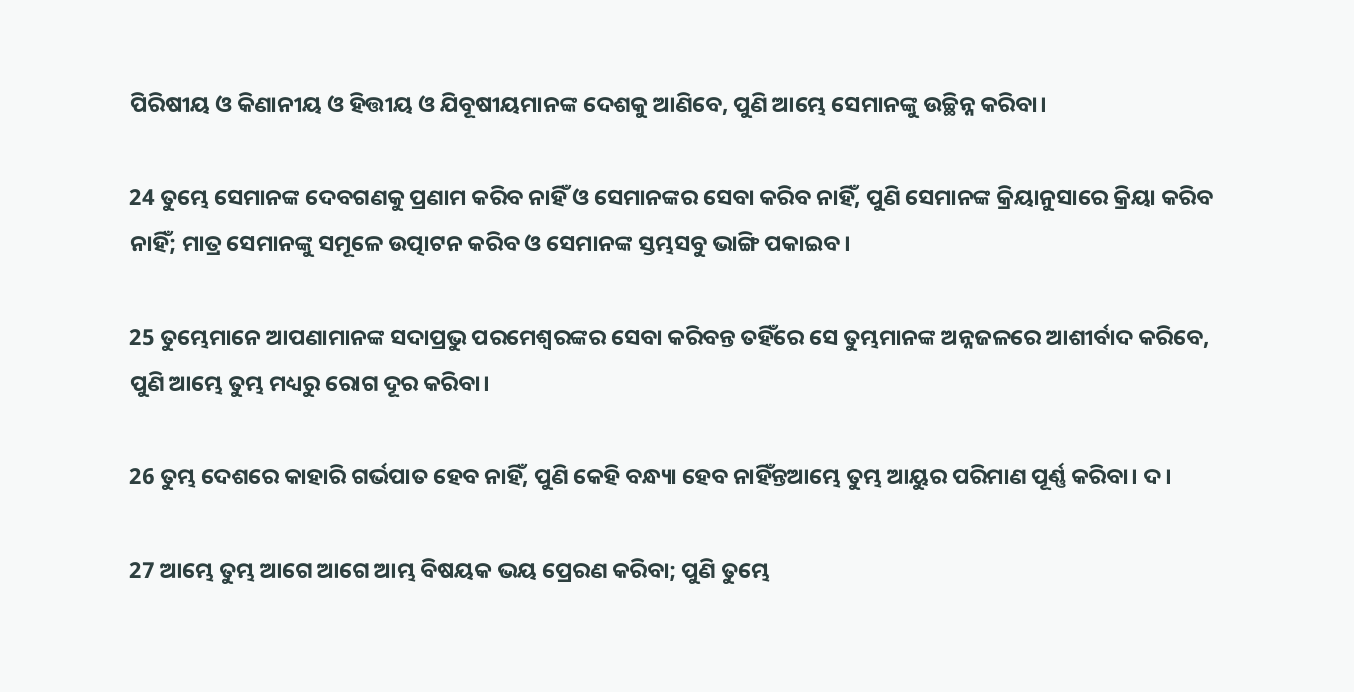ପିରିଷୀୟ ଓ କିଣାନୀୟ ଓ ହିତ୍ତୀୟ ଓ ଯିବୂଷୀୟମାନଙ୍କ ଦେଶକୁ ଆଣିବେ, ପୁଣି ଆମ୍ଭେ ସେମାନଙ୍କୁ ଉଚ୍ଛିନ୍ନ କରିବା।

24 ତୁମ୍ଭେ ସେମାନଙ୍କ ଦେବଗଣକୁ ପ୍ରଣାମ କରିବ ନାହିଁ ଓ ସେମାନଙ୍କର ସେବା କରିବ ନାହିଁ, ପୁଣି ସେମାନଙ୍କ କ୍ରିୟାନୁସାରେ କ୍ରିୟା କରିବ ନାହିଁ; ମାତ୍ର ସେମାନଙ୍କୁ ସମୂଳେ ଉତ୍ପାଟନ କରିବ ଓ ସେମାନଙ୍କ ସ୍ତମ୍ଭସବୁ ଭାଙ୍ଗି ପକାଇବ।

25 ତୁମ୍ଭେମାନେ ଆପଣାମାନଙ୍କ ସଦାପ୍ରଭୁ ପରମେଶ୍ୱରଙ୍କର ସେବା କରିବନ୍ତ ତହିଁରେ ସେ ତୁମ୍ଭମାନଙ୍କ ଅନ୍ନଜଳରେ ଆଶୀର୍ବାଦ କରିବେ, ପୁଣି ଆମ୍ଭେ ତୁମ୍ଭ ମଧ୍ୟରୁ ରୋଗ ଦୂର କରିବା।

26 ତୁମ୍ଭ ଦେଶରେ କାହାରି ଗର୍ଭପାତ ହେବ ନାହିଁ, ପୁଣି କେହି ବନ୍ଧ୍ୟା ହେବ ନାହିଁନ୍ତଆମ୍ଭେ ତୁମ୍ଭ ଆୟୁର ପରିମାଣ ପୂର୍ଣ୍ଣ କରିବା। ଦ।

27 ଆମ୍ଭେ ତୁମ୍ଭ ଆଗେ ଆଗେ ଆମ୍ଭ ବିଷୟକ ଭୟ ପ୍ରେରଣ କରିବା; ପୁଣି ତୁମ୍ଭେ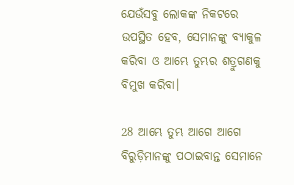ଯେଉଁସବୁ ଲୋକଙ୍କ ନିକଟରେ ଉପସ୍ଥିତ ହେବ, ସେମାନଙ୍କୁ ବ୍ୟାକୁଳ କରିବା ଓ ଆମ୍ଭେ ତୁମ୍ଭର ଶତ୍ରୁଗଣକୁ ବିମୁଖ କରିବା।

28 ଆମ୍ଭେ ତୁମ୍ଭ ଆଗେ ଆଗେ ବିରୁଡ଼ିମାନଙ୍କୁ ପଠାଇବାନ୍ତ ସେମାନେ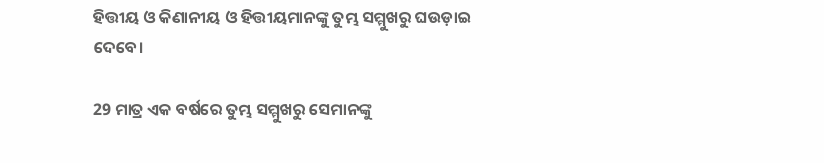ହିତ୍ତୀୟ ଓ କିଣାନୀୟ ଓ ହିତ୍ତୀୟମାନଙ୍କୁ ତୁମ୍ଭ ସମ୍ମୁଖରୁ ଘଉଡ଼ାଇ ଦେବେ।

29 ମାତ୍ର ଏକ ବର୍ଷରେ ତୁମ୍ଭ ସମ୍ମୁଖରୁ ସେମାନଙ୍କୁ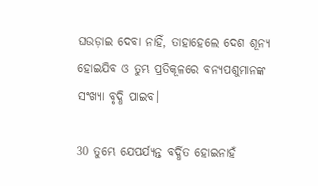ଘଉଡ଼ାଇ ଦେବା ନାହିଁ, ତାହାହେଲେ ଦେଶ ଶୂନ୍ୟ ହୋଇଯିବ ଓ ତୁମ୍ଭ ପ୍ରତିକୂଳରେ ବନ୍ୟପଶୁମାନଙ୍କ ସଂଖ୍ୟା ବୃଦ୍ଧି ପାଇବ।

30 ତୁମ୍ଭେ ଯେପର୍ଯ୍ୟନ୍ତ ବର୍ଦ୍ଧିତ ହୋଇନାହଁ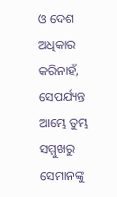ଓ ଦେଶ ଅଧିକାର କରିନାହଁ, ସେପର୍ଯ୍ୟନ୍ତ ଆମ୍ଭେ ତୁମ୍ଭ ସମ୍ମୁଖରୁ ସେମାନଙ୍କୁ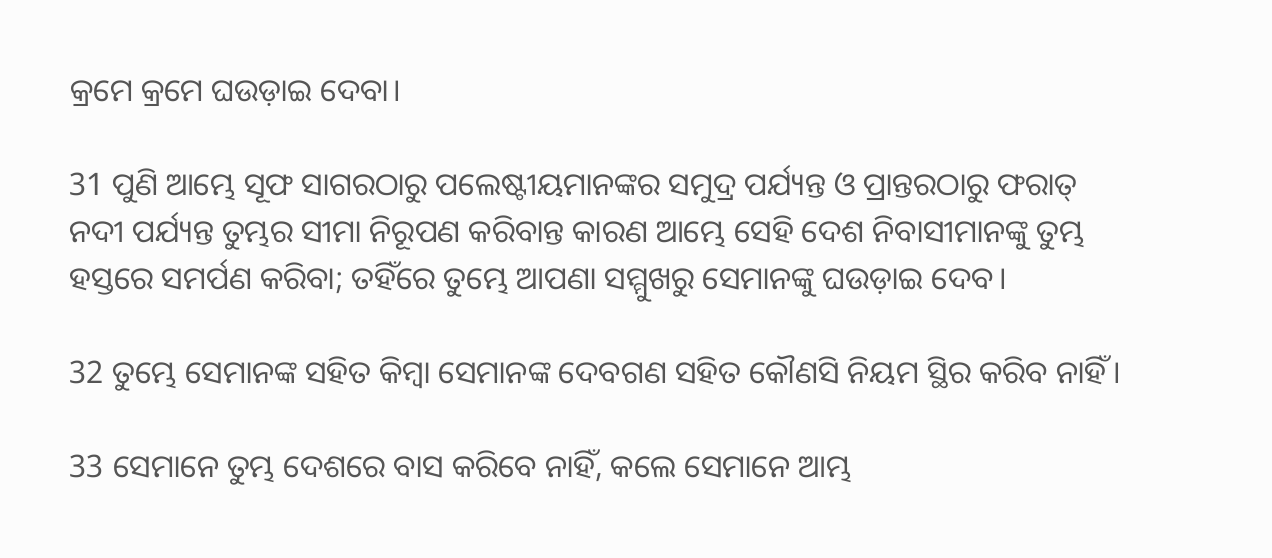କ୍ରମେ କ୍ରମେ ଘଉଡ଼ାଇ ଦେବା।

31 ପୁଣି ଆମ୍ଭେ ସୂଫ ସାଗରଠାରୁ ପଲେଷ୍ଟୀୟମାନଙ୍କର ସମୁଦ୍ର ପର୍ଯ୍ୟନ୍ତ ଓ ପ୍ରାନ୍ତରଠାରୁ ଫରାତ୍‍ ନଦୀ ପର୍ଯ୍ୟନ୍ତ ତୁମ୍ଭର ସୀମା ନିରୂପଣ କରିବାନ୍ତ କାରଣ ଆମ୍ଭେ ସେହି ଦେଶ ନିବାସୀମାନଙ୍କୁ ତୁମ୍ଭ ହସ୍ତରେ ସମର୍ପଣ କରିବା; ତହିଁରେ ତୁମ୍ଭେ ଆପଣା ସମ୍ମୁଖରୁ ସେମାନଙ୍କୁ ଘଉଡ଼ାଇ ଦେବ।

32 ତୁମ୍ଭେ ସେମାନଙ୍କ ସହିତ କିମ୍ବା ସେମାନଙ୍କ ଦେବଗଣ ସହିତ କୌଣସି ନିୟମ ସ୍ଥିର କରିବ ନାହିଁ।

33 ସେମାନେ ତୁମ୍ଭ ଦେଶରେ ବାସ କରିବେ ନାହିଁ, କଲେ ସେମାନେ ଆମ୍ଭ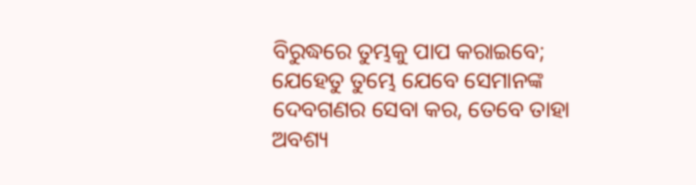ବିରୁଦ୍ଧରେ ତୁମ୍ଭକୁ ପାପ କରାଇବେ; ଯେହେତୁ ତୁମ୍ଭେ ଯେବେ ସେମାନଙ୍କ ଦେବଗଣର ସେବା କର, ତେବେ ତାହା ଅବଶ୍ୟ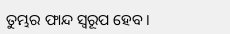ତୁମ୍ଭର ଫାନ୍ଦ ସ୍ୱରୂପ ହେବ।